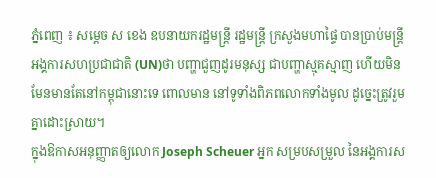ភ្នំពេញ ៖ សម្ដេច ស ខេង ឧបនាយករដ្ឋមន្ដ្រី រដ្ឋមន្ដ្រី ក្រសួងមហាផ្ទៃ បានប្រាប់មន្ដ្រីអង្គការសហប្រជាជាតិ (UN)ថា បញ្ហាជួញដូរមនុស្ស ជាបញ្ហាស្មុគស្មាញ ហើយមិនមែនមានតែនៅកម្ពុជានោះទេ ពោលមាន នៅទូទាំងពិភពលោកទាំងមូល ដូច្នេះត្រូវរួមគ្នាដោះស្រាយ។
ក្នុងឱកាសអនុញ្ញាតឲ្យលោក Joseph Scheuer អ្នក សម្របសម្រួល នៃអង្គការស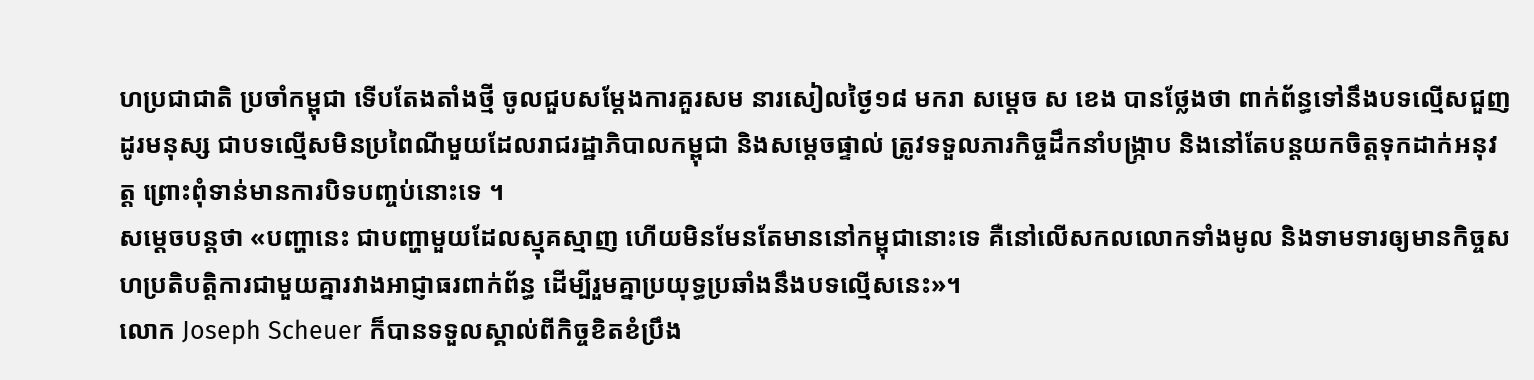ហប្រជាជាតិ ប្រចាំកម្ពុជា ទើបតែងតាំងថ្មី ចូលជួបសម្តែងការគួរសម នារសៀលថ្ងៃ១៨ មករា សម្ដេច ស ខេង បានថ្លែងថា ពាក់ព័ន្ធទៅនឹងបទល្មើសជួញដូរមនុស្ស ជាបទល្មើសមិនប្រពៃណីមួយដែលរាជរដ្ឋាភិបាលកម្ពុជា និងសម្តេចផ្ទាល់ ត្រូវទទួលភារកិច្ចដឹកនាំបង្ក្រាប និងនៅតែបន្តយកចិត្តទុកដាក់អនុវត្ត ព្រោះពុំទាន់មានការបិទបញ្ចប់នោះទេ ។
សម្ដេចបន្តថា «បញ្ហានេះ ជាបញ្ហាមួយដែលស្មុគស្មាញ ហើយមិនមែនតែមាននៅកម្ពុជានោះទេ គឺនៅលើសកលលោកទាំងមូល និងទាមទារឲ្យមានកិច្ចសហប្រតិបត្តិការជាមួយគ្នារវាងអាជ្ញាធរពាក់ព័ន្ធ ដើម្បីរួមគ្នាប្រយុទ្ធប្រឆាំងនឹងបទល្មើសនេះ»។
លោក Joseph Scheuer ក៏បានទទួលស្គាល់ពីកិច្ចខិតខំប្រឹង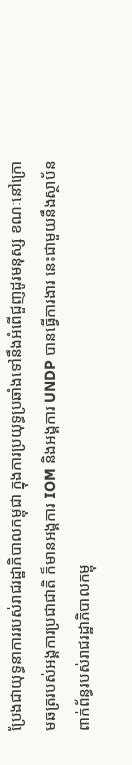ប្រែងជាយុទ្ធនាការរបស់រាជរដ្ឋាភិបាលកម្ពុជា ក្នុងការប្រយុទ្ធប្រឆាំងទៅនឹងអំពើជួញដូរមនុស្ស ខណៈនៅក្រោមឆត្ររបស់អង្គការប្រជាជាតិ ក៏មានអង្គការ IOM និងអង្គការ UNDP បានធ្វើការងារ នេះជាមួយនឹងស្ថាប័នពាក់ព័ន្ធរបស់រាជរដ្ឋាភិបាលកម្ពុ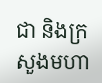ជា និងក្រសួងមហា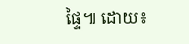ផ្ទៃ៕ ដោយ៖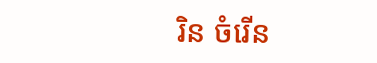រិន ចំរើន